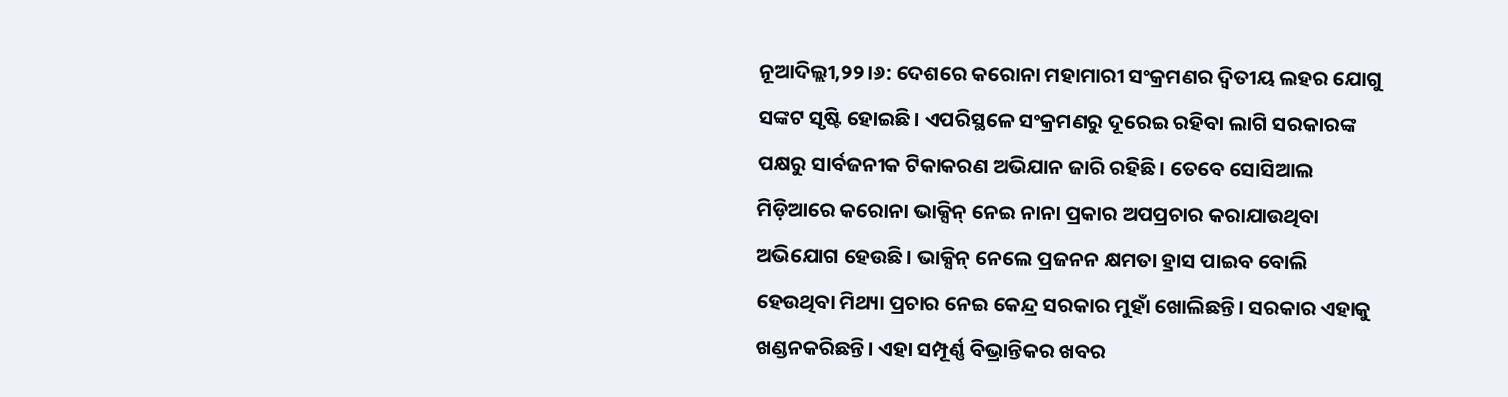ନୂଆଦିଲ୍ଲୀ,୨୨।୬: ଦେଶରେ କରୋନା ମହାମାରୀ ସଂକ୍ରମଣର ଦ୍ୱିତୀୟ ଲହର ଯୋଗୁ ସଙ୍କଟ ସୃଷ୍ଟି ହୋଇଛି। ଏପରିସ୍ଥଳେ ସଂକ୍ରମଣରୁ ଦୂରେଇ ରହିବା ଲାଗି ସରକାରଙ୍କ ପକ୍ଷରୁ ସାର୍ବଜନୀକ ଟିକାକରଣ ଅଭିଯାନ ଜାରି ରହିଛି। ତେବେ ସୋସିଆଲ ମିଡ଼ିଆରେ କରୋନା ଭାକ୍ସିନ୍ ନେଇ ନାନା ପ୍ରକାର ଅପପ୍ରଚାର କରାଯାଉଥିବା ଅଭିଯୋଗ ହେଉଛି। ଭାକ୍ସିନ୍ ନେଲେ ପ୍ରଜନନ କ୍ଷମତା ହ୍ରାସ ପାଇବ ବୋଲି ହେଉଥିବା ମିଥ୍ୟା ପ୍ରଚାର ନେଇ କେନ୍ଦ୍ର ସରକାର ମୁହାଁ ଖୋଲିଛନ୍ତି। ସରକାର ଏହାକୁ ଖଣ୍ଡନକରିଛନ୍ତି। ଏହା ସମ୍ପୂର୍ଣ୍ଣ ବିଭ୍ରାନ୍ତିକର ଖବର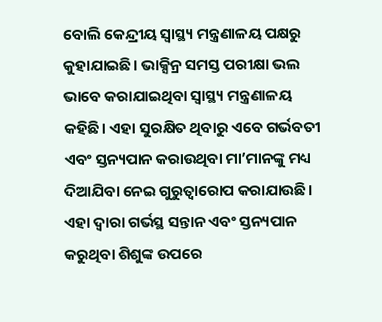ବୋଲି କେନ୍ଦ୍ରୀୟ ସ୍ବାସ୍ଥ୍ୟ ମନ୍ତ୍ରଣାଳୟ ପକ୍ଷରୁ କୁହାଯାଇଛି। ଭାକ୍ସିନ୍ର ସମସ୍ତ ପରୀକ୍ଷା ଭଲ ଭାବେ କରାଯାଇଥିବା ସ୍ବାସ୍ଥ୍ୟ ମନ୍ତ୍ରଣାଳୟ କହିଛି। ଏହା ସୁରକ୍ଷିତ ଥିବାରୁ ଏବେ ଗର୍ଭବତୀ ଏବଂ ସ୍ତନ୍ୟପାନ କରାଉଥିବା ମା’ମାନଙ୍କୁ ମଧ୍ୟ ଦିଆଯିବା ନେଇ ଗୁରୁତ୍ୱାରୋପ କରାଯାଉଛି। ଏହା ଦ୍ୱାରା ଗର୍ଭସ୍ଥ ସନ୍ତାନ ଏବଂ ସ୍ତନ୍ୟପାନ କରୁଥିବା ଶିଶୁଙ୍କ ଉପରେ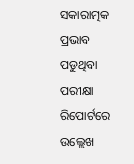ସକାରାତ୍ମକ ପ୍ରଭାବ ପଡୁଥିବା ପରୀକ୍ଷା ରିପୋର୍ଟରେ ଉଲ୍ଲେଖ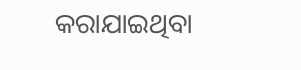କରାଯାଇଥିବା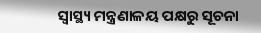ସ୍ବାସ୍ଥ୍ୟ ମନ୍ତ୍ରଣାଳୟ ପକ୍ଷରୁ ସୂଚନା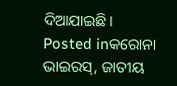ଦିଆଯାଇଛି।
Posted inକରୋନା ଭାଇରସ୍, ଜାତୀୟ